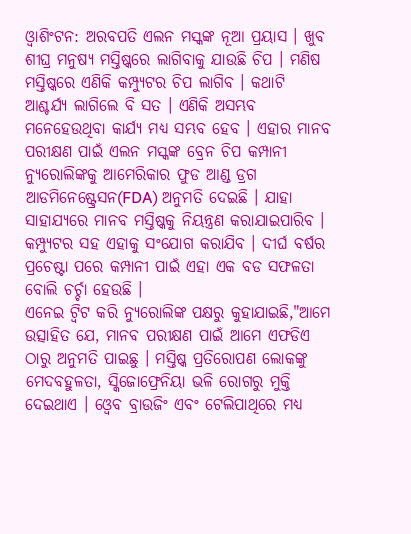ଓ୍ବାଶିଂଟନ: ଅରବପତି ଏଲନ ମସ୍କଙ୍କ ନୂଆ ପ୍ରୟାସ । ଖୁବ ଶୀଘ୍ର ମନୁଷ୍ୟ ମସ୍ତିଷ୍କରେ ଲାଗିବାକୁ ଯାଉଛି ଚିପ । ମଣିଷ ମସ୍ତିଷ୍କରେ ଏଣିକି କମ୍ପ୍ୟୁଟର ଚିପ ଲାଗିବ । କଥାଟି ଆଶ୍ଚର୍ଯ୍ୟ ଲାଗିଲେ ବି ସତ । ଏଣିକି ଅସମ୍ଭବ ମନେହେଉଥିବା କାର୍ଯ୍ୟ ମଧ୍ୟ ସମ୍ଭବ ହେବ । ଏହାର ମାନବ ପରୀକ୍ଷଣ ପାଇଁ ଏଲନ ମସ୍କଙ୍କ ବ୍ରେନ ଚିପ କମ୍ପାନୀ ନ୍ୟୁରୋଲିଙ୍କକୁ ଆମେରିକାର ଫୁଡ ଆଣ୍ଡ ଡ୍ରଗ ଆଡମିନେଷ୍ଟ୍ରେସନ(FDA) ଅନୁମତି ଦେଇଛି । ଯାହା ସାହାଯ୍ୟରେ ମାନବ ମସ୍ତିଷ୍କକୁ ନିୟନ୍ତ୍ରଣ କରାଯାଇପାରିବ । କମ୍ପ୍ୟୁଟର ସହ ଏହାକୁ ସଂଯୋଗ କରାଯିବ । ଦୀର୍ଘ ବର୍ଷର ପ୍ରଚେଷ୍ଟା ପରେ କମ୍ପାନୀ ପାଇଁ ଏହା ଏକ ବଡ ସଫଳତା ବୋଲି ଚର୍ଚ୍ଚା ହେଉଛି ।
ଏନେଇ ଟ୍ବିଟ କରି ନ୍ୟୁରୋଲିଙ୍କ ପକ୍ଷରୁ କୁହାଯାଇଛି,"ଆମେ ଉତ୍ସାହିତ ଯେ, ମାନବ ପରୀକ୍ଷଣ ପାଇଁ ଆମେ ଏଫଡିଏ ଠାରୁ ଅନୁମତି ପାଇଛୁ । ମସ୍ତିଷ୍କ ପ୍ରତିରୋପଣ ଲୋକଙ୍କୁ ମେଦବହୁଳତା, ସ୍କିଜୋଫ୍ରେନିୟା ଭଳି ରୋଗରୁ ମୁକ୍ତି ଦେଇଥାଏ । ଓ୍ବେବ ବ୍ରାଉଜିଂ ଏବଂ ଟେଲିପାଥିରେ ମଧ୍ୟ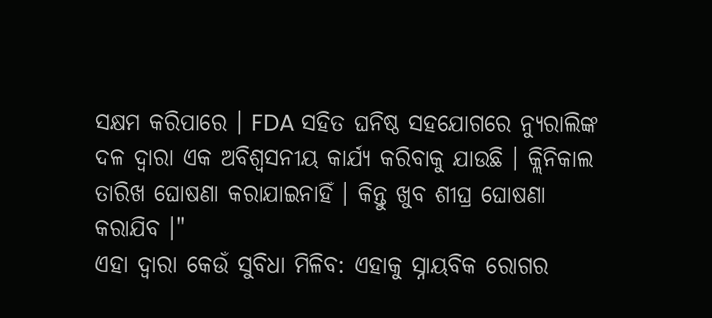ସକ୍ଷମ କରିପାରେ । FDA ସହିତ ଘନିଷ୍ଠ ସହଯୋଗରେ ନ୍ୟୁରାଲିଙ୍କ ଦଳ ଦ୍ୱାରା ଏକ ଅବିଶ୍ବସନୀୟ କାର୍ଯ୍ୟ କରିବାକୁ ଯାଉଛି । କ୍ଲିନିକାଲ ତାରିଖ ଘୋଷଣା କରାଯାଇନାହିଁ । କିନ୍ତୁ ଖୁବ ଶୀଘ୍ର ଘୋଷଣା କରାଯିବ ।"
ଏହା ଦ୍ବାରା କେଉଁ ସୁବିଧା ମିଳିବ: ଏହାକୁ ସ୍ନାୟବିକ ରୋଗର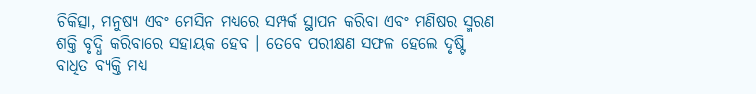ଚିକିତ୍ସା, ମନୁଷ୍ୟ ଏବଂ ମେସିନ ମଧ୍ୟରେ ସମ୍ପର୍କ ସ୍ଥାପନ କରିବା ଏବଂ ମଣିଷର ସ୍ମରଣ ଶକ୍ତି ବୃଦ୍ଧି କରିବାରେ ସହାୟକ ହେବ । ତେବେ ପରୀକ୍ଷଣ ସଫଳ ହେଲେ ଦୃଷ୍ଟି ବାଧିତ ବ୍ୟକ୍ତି ମଧ୍ୟ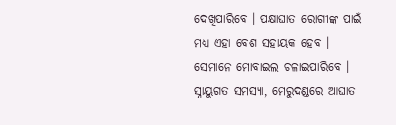ଦେଖିପାରିବେ । ପକ୍ଷାଘାତ ରୋଗୀଙ୍କ ପାଇଁ ମଧ୍ୟ ଏହା ବେଶ ସହାୟକ ହେବ । ସେମାନେ ମୋବାଇଲ ଚଳାଇପାରିବେ । ସ୍ନାୟୁଗତ ସମସ୍ୟା, ମେରୁଦଣ୍ଡରେ ଆଘାତ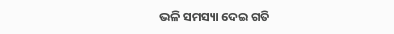ଭଳି ସମସ୍ୟା ଦେଇ ଗତି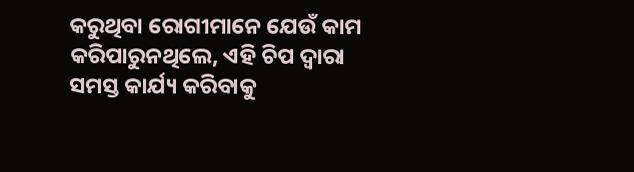କରୁଥିବା ରୋଗୀମାନେ ଯେଉଁ କାମ କରିପାରୁନଥିଲେ, ଏହି ଚିପ ଦ୍ବାରା ସମସ୍ତ କାର୍ଯ୍ୟ କରିବାକୁ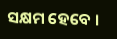ସକ୍ଷମ ହେବେ ।